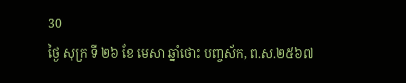30
ថ្ងៃ សុក្រ ទី ២៦ ខែ មេសា ឆ្នាំថោះ បញ្ចស័ក, ព.ស.២៥៦៧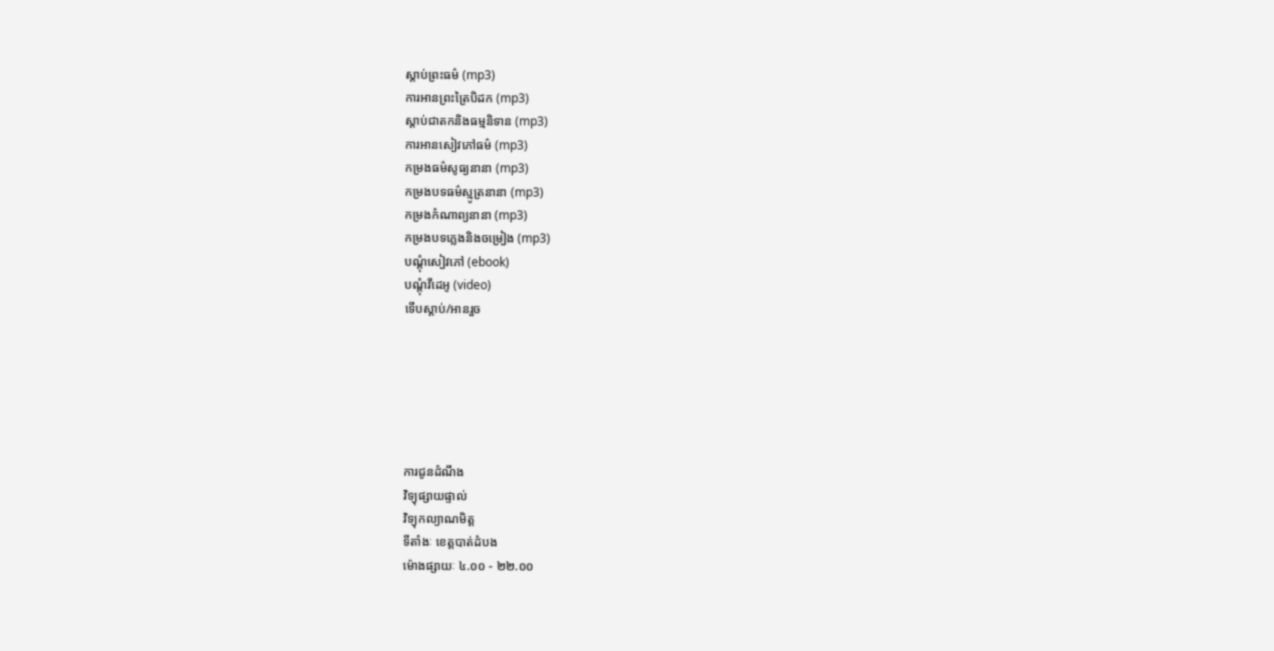ស្តាប់ព្រះធម៌ (mp3)
ការអានព្រះត្រៃបិដក (mp3)
ស្តាប់ជាតកនិងធម្មនិទាន (mp3)
ការអានសៀវភៅធម៌ (mp3)
កម្រងធម៌សូធ្យនានា (mp3)
កម្រងបទធម៌ស្មូត្រនានា (mp3)
កម្រងកំណាព្យនានា (mp3)
កម្រងបទភ្លេងនិងចម្រៀង (mp3)
បណ្តុំសៀវភៅ (ebook)
បណ្តុំវីដេអូ (video)
ទើបស្តាប់/អានរួច






ការជូនដំណឹង
វិទ្យុផ្សាយផ្ទាល់
វិទ្យុកល្យាណមិត្ត
ទីតាំងៈ ខេត្តបាត់ដំបង
ម៉ោងផ្សាយៈ ៤.០០ - ២២.០០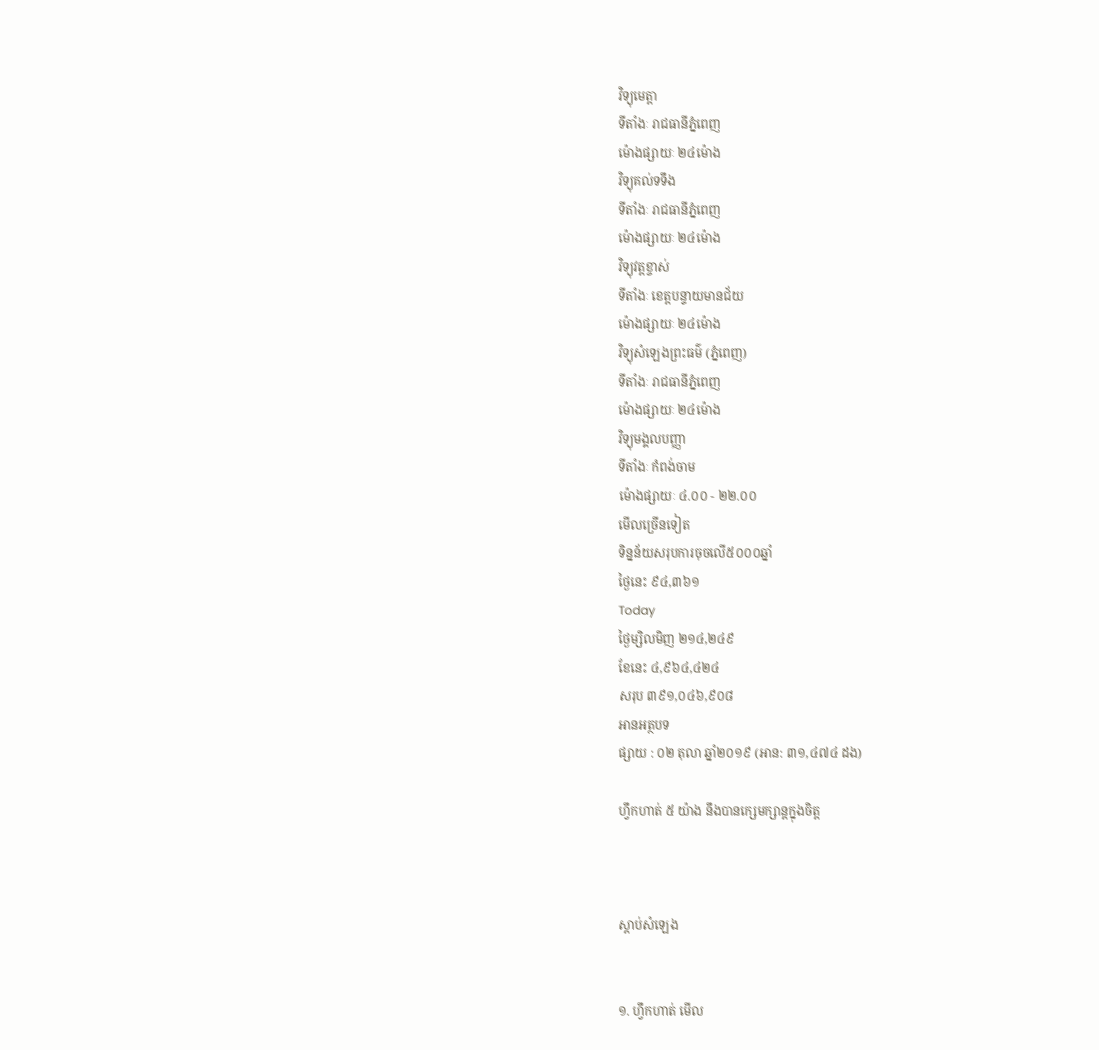វិទ្យុមេត្តា
ទីតាំងៈ រាជធានីភ្នំពេញ
ម៉ោងផ្សាយៈ ២៤ម៉ោង
វិទ្យុគល់ទទឹង
ទីតាំងៈ រាជធានីភ្នំពេញ
ម៉ោងផ្សាយៈ ២៤ម៉ោង
វិទ្យុវត្តខ្ចាស់
ទីតាំងៈ ខេត្តបន្ទាយមានជ័យ
ម៉ោងផ្សាយៈ ២៤ម៉ោង
វិទ្យុសំឡេងព្រះធម៌ (ភ្នំពេញ)
ទីតាំងៈ រាជធានីភ្នំពេញ
ម៉ោងផ្សាយៈ ២៤ម៉ោង
វិទ្យុមង្គលបញ្ញា
ទីតាំងៈ កំពង់ចាម
ម៉ោងផ្សាយៈ ៤.០០ - ២២.០០
មើលច្រើនទៀត
ទិន្នន័យសរុបការចុចលើ៥០០០ឆ្នាំ
ថ្ងៃនេះ ៩៤,៣៦១
Today
ថ្ងៃម្សិលមិញ ២១៤,២៤៩
ខែនេះ ៤,៩៦៤,៤២៤
សរុប ៣៩១,០៤៦,៩០៨
អានអត្ថបទ
ផ្សាយ : ០២ តុលា ឆ្នាំ២០១៩ (អាន: ៣១,៤៧៤ ដង)

ហ្វឹកហាត់ ៥ យ៉ាង នឹងបានក្សេមក្សាន្តក្នុងចិត្ត



ស្តាប់សំឡេង


១. ហ្វឹកហាត់ មើល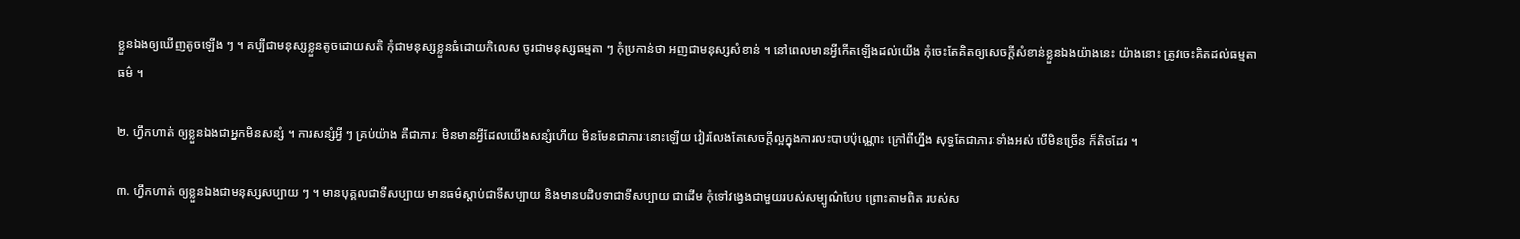ខ្លួនឯងឲ្យឃើញតូចឡើង ៗ ។ គប្បីជាមនុស្សខ្លួនតូចដោយសតិ កុំជាមនុស្សខ្លួនធំដោយកិលេស ចូរជាមនុស្សធម្មតា ៗ កុំប្រកាន់ថា អញជាមនុស្សសំខាន់ ។ នៅពេលមានអ្វីកើតឡើងដល់យើង កុំចេះតែគិតឲ្យសេចក្ដីសំខាន់ខ្លួនឯងយ៉ាងនេះ យ៉ាងនោះ ត្រូវចេះគិតដល់ធម្មតាធម៌ ។

២. ហ្វឹកហាត់ ឲ្យខ្លួនឯងជាអ្នកមិនសន្សំ ។ ការសន្សំអ្វី ៗ គ្រប់យ៉ាង គឺជាភារៈ មិនមានអ្វីដែលយើងសន្សំហើយ មិនមែនជាភារៈនោះឡើយ វៀរលែងតែសេចក្ដីល្អក្នុងការលះបាបប៉ុណ្ណោះ ក្រៅពីហ្នឹង សុទ្ធតែជាភារៈទាំងអស់ បើមិនច្រើន ក៏តិចដែរ ។

៣. ហ្វឹកហាត់ ឲ្យខ្លួនឯងជាមនុស្សសប្បាយ ៗ ។ មានបុគ្គលជាទីសប្បាយ មានធម៌ស្ដាប់ជាទីសប្បាយ និងមានបដិបទាជាទីសប្បាយ ជាដើម កុំទៅវង្វេងជាមួយរបស់សម្បូណ៌បែប ព្រោះតាមពិត របស់ស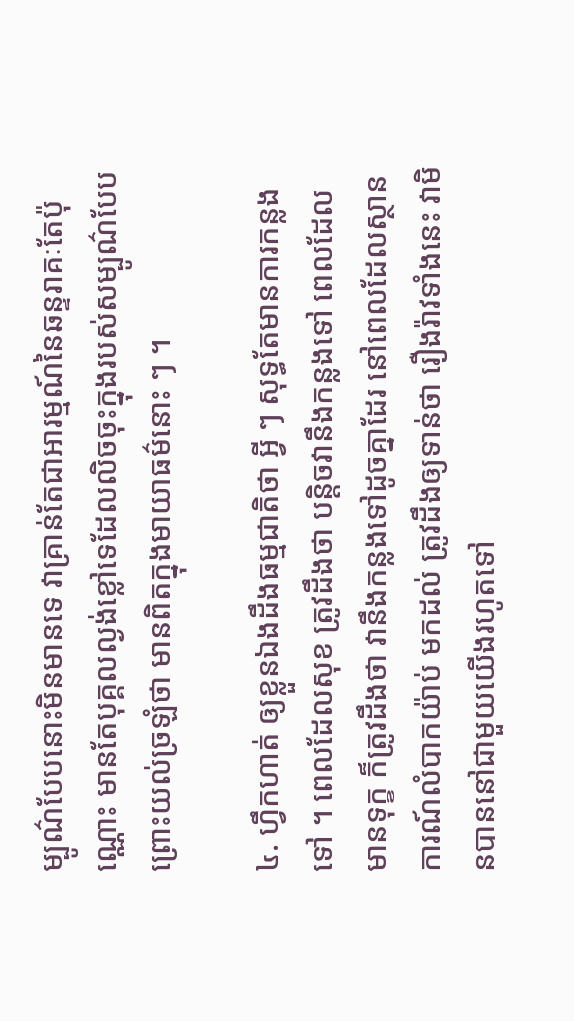ម្បូណ៌បែបនោះមិនមានទេ វាគ្រាន់តែជាអារម្មណ៍នៃឆន្ទរាគៈតែប៉ុណ្ណោះ មានតែបុគ្គលល្ងង់ខ្លៅទេដែលលិចចុះក្នុងរបស់សម្បូណ៌បែប ព្រោះយល់ច្រឡំថា មានពិតក្នុងមាយាធម៌នោះ ៗ ។

៤. ហ្វឹកហាត់ ឲ្យខ្លួនឯងដឹងធម្មជាតិថា អ្វី ៗ សុទ្ធតែមានការកន្លងទៅ ។ ពេលដែលសុខ ត្រូវដឹងថា បន្តិចវានឹងកន្លងទៅ ពេលដែលមានទុក្ខ ក៏ត្រូវដឹងថា វានឹងកន្លងទៅដូចគ្នាដែរ នៅពេលដែលស្ថានការណ៍លំបាកយ៉ាប់ មកដល់ ត្រូវដឹងឲ្យទាន់ថា រឿងរ៉ាវទាំងនេះ វាមិនបាននៅជាមួយយើងរហូតទៅ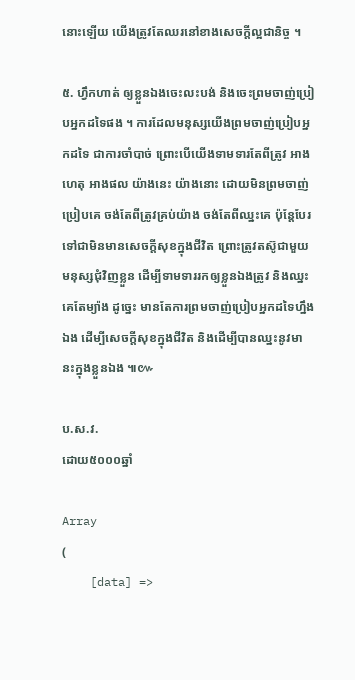នោះឡើយ យើងត្រូវតែឈរនៅខាងសេចក្ដីល្អជានិច្ច ។

៥. ហ្វឹកហាត់ ឲ្យខ្លួនឯងចេះលះបង់ និងចេះព្រមចាញ់ប្រៀបអ្នកដទៃផង ។ ការដែលមនុស្សយើងព្រមចាញ់ប្រៀបអ្នកដទៃ ជាការចាំបាច់ ព្រោះបើយើងទាមទារតែពីត្រូវ អាងហេតុ អាងផល យ៉ាងនេះ យ៉ាងនោះ ដោយមិនព្រមចាញ់ប្រៀបគេ ចង់តែពីត្រូវគ្រប់យ៉ាង ចង់តែពីឈ្នះគេ ប៉ុន្តែបែរទៅជាមិនមានសេចក្ដីសុខក្នុងជីវិត ព្រោះត្រូវតស៊ូជាមួយមនុស្សជុំវិញខ្លួន ដើម្បីទាមទាររកឲ្យខ្លួនឯងត្រូវ និងឈ្នះគេតែម្យ៉ាង ដូច្នេះ មានតែការព្រមចាញ់ប្រៀបអ្នកដទៃហ្នឹងឯង ដើម្បីសេចក្ដីសុខក្នុងជីវិត និងដើម្បីបានឈ្នះនូវមានះក្នុងខ្លួនឯង ៕៚

ប.ស.វ.
ដោយ៥០០០ឆ្នាំ

Array
(
    [data] =>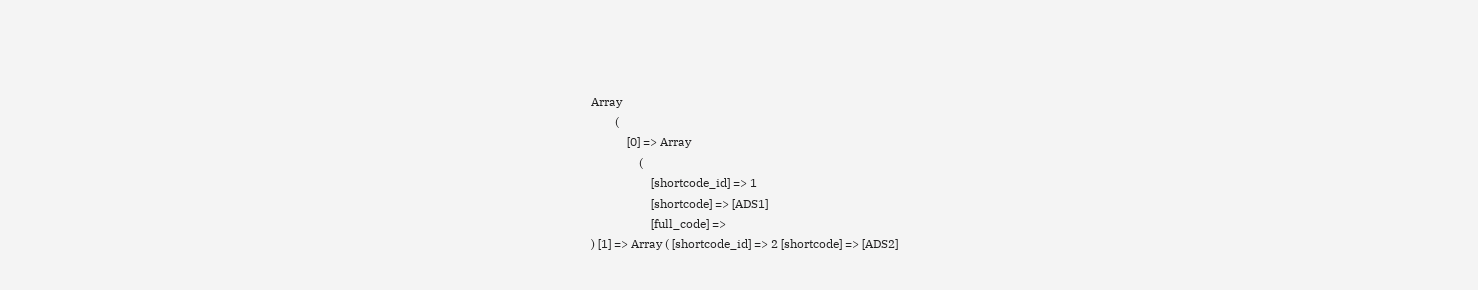Array
        (
            [0] => Array
                (
                    [shortcode_id] => 1
                    [shortcode] => [ADS1]
                    [full_code] =>
) [1] => Array ( [shortcode_id] => 2 [shortcode] => [ADS2]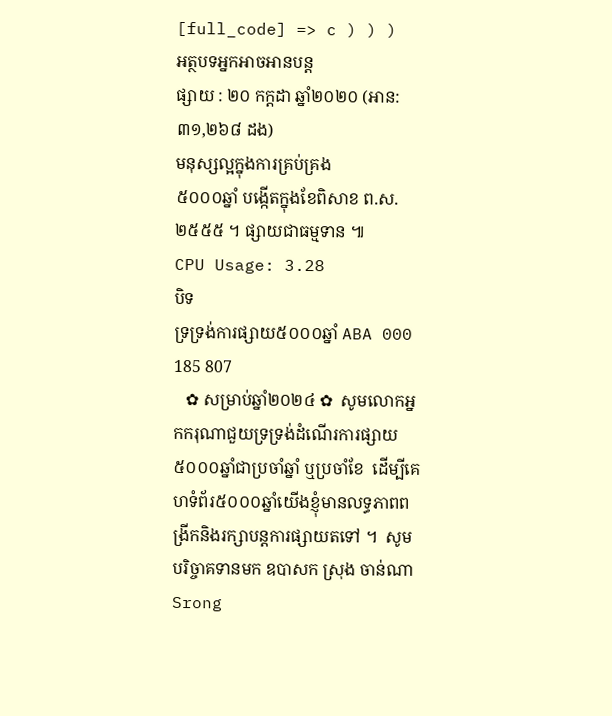[full_code] => c ) ) )
អត្ថបទអ្នកអាចអានបន្ត
ផ្សាយ : ២០ កក្តដា ឆ្នាំ២០២០ (អាន: ៣១,២៦៨ ដង)
មនុស្សល្អក្នុងការគ្រប់គ្រង
៥០០០ឆ្នាំ បង្កើតក្នុងខែពិសាខ ព.ស.២៥៥៥ ។ ផ្សាយជាធម្មទាន ៕
CPU Usage: 3.28
បិទ
ទ្រទ្រង់ការផ្សាយ៥០០០ឆ្នាំ ABA 000 185 807
   ✿ សម្រាប់ឆ្នាំ២០២៤ ✿  សូមលោកអ្នកករុណាជួយទ្រទ្រង់ដំណើរការផ្សាយ៥០០០ឆ្នាំជាប្រចាំឆ្នាំ ឬប្រចាំខែ  ដើម្បីគេហទំព័រ៥០០០ឆ្នាំយើងខ្ញុំមានលទ្ធភាពពង្រីកនិងរក្សាបន្តការផ្សាយតទៅ ។  សូមបរិច្ចាគទានមក ឧបាសក ស្រុង ចាន់ណា Srong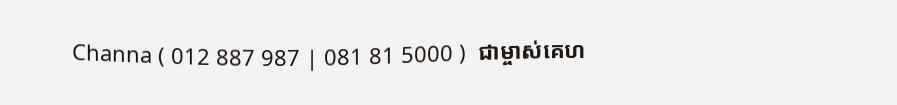Channa ( 012 887 987 | 081 81 5000 )  ជាម្ចាស់គេហ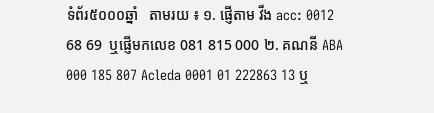ទំព័រ៥០០០ឆ្នាំ   តាមរយ ៖ ១. ផ្ញើតាម វីង acc: 0012 68 69  ឬផ្ញើមកលេខ 081 815 000 ២. គណនី ABA 000 185 807 Acleda 0001 01 222863 13 ឬ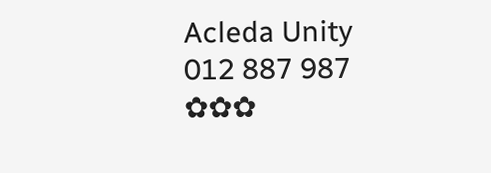Acleda Unity 012 887 987  ✿✿✿